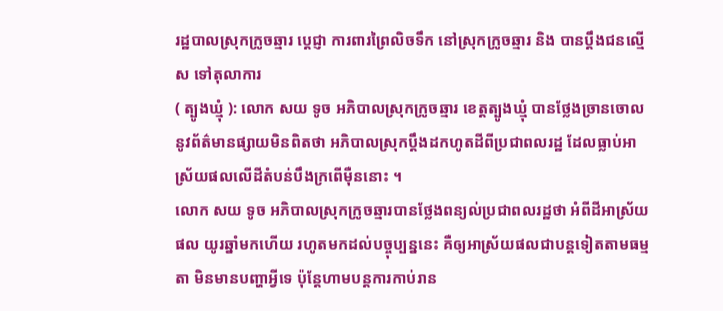រដ្ឋបាលស្រុកក្រូចឆ្មារ ប្តេជ្ញា ការពារព្រៃលិចទឹក នៅស្រុកក្រូចឆ្មារ និង បានប្តឹងជនល្មើស ទៅតុលាការ
( ត្បូងឃ្មុំ ): លោក សយ ទូច អភិបាលស្រុកក្រូចឆ្មារ ខេត្តត្បូងឃ្មុំ បានថ្លែងច្រានចោល នូវព័ត៌មានផ្សាយមិនពិតថា អភិបាលស្រុកប្តឹងដកហូតដីពីប្រជាពលរដ្ឋ ដែលធ្លាប់អាស្រ័យផលលើដីតំបន់បឹងក្រពើម៉ឺននោះ ។
លោក សយ ទូច អភិបាលស្រុកក្រូចឆ្មារបានថ្លែងពន្យល់ប្រជាពលរដ្ឋថា អំពីដីអាស្រ័យផល យូរឆ្នាំមកហើយ រហូតមកដល់បច្ចុប្បន្ននេះ គឺឲ្យអាស្រ័យផលជាបន្តទៀតតាមធម្មតា មិនមានបញ្ហាអ្វីទេ ប៉ុន្តែហាមបន្តការកាប់រាន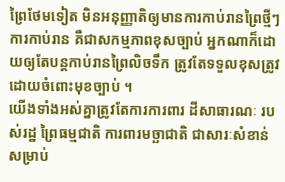ព្រៃថែមទៀត មិនអនុញ្ញាតិឲ្យមានការកាប់រានព្រៃថ្មីៗ ការកាប់រាន គឺជាសកម្មភាពខុសច្បាប់ អ្នកណាក៏ដោយឲ្យតែបន្តកាប់រានព្រៃលិចទឹក ត្រូវតែទទួលខុសត្រូវដោយចំពោះមុខច្បាប់ ។
យើងទាំងអស់គ្នាត្រូវតែការការពារ ដីសាធារណៈ របស់រដ្ឋ ព្រៃធម្មជាតិ ការពារមច្ឆាជាតិ ជាសារៈសំខាន់សម្រាប់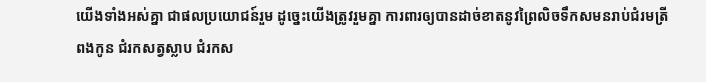យើងទាំងអស់គ្នា ជាផលប្រយោជន៍រួម ដូច្នេះយើងត្រូវរួមគ្នា ការពារឲ្យបានដាច់ខាតនូវព្រៃលិចទឹកសមនរាប់ជំរមត្រីពងកូន ជំរកសត្វស្លាប ជំរកស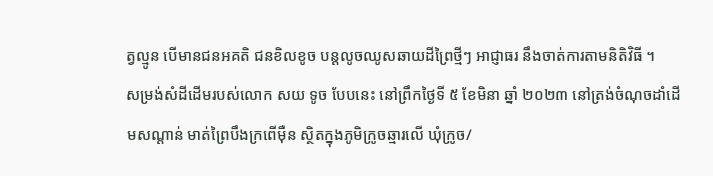ត្វល្មូន បើមានជនអគតិ ជនខិលខូច បន្តលូចឈូសឆាយដីព្រៃថ្មីៗ អាជ្ញាធរ នឹងចាត់ការតាមនិតិវិធី ។
សម្រង់សំដីដើមរបស់លោក សយ ទូច បែបនេះ នៅព្រឹកថ្ងៃទី ៥ ខែមិនា ឆ្នាំ ២០២៣ នៅត្រង់ចំណុចដាំដើមសណ្តាន់ មាត់ព្រៃបឹងក្រពើម៉ឺន ស្ថិតក្នុងភូមិក្រូចឆ្មារលើ ឃុំក្រូច/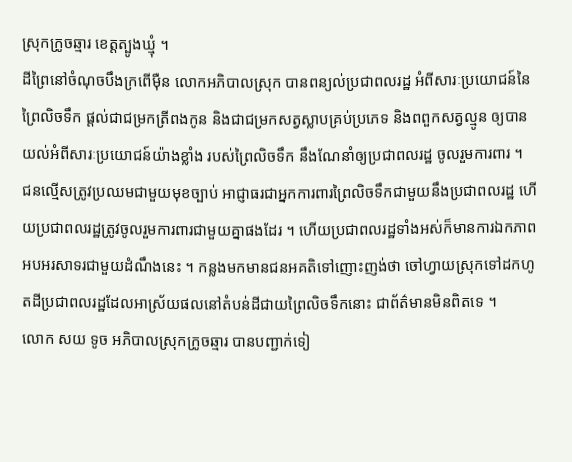ស្រុកក្រូចឆ្មារ ខេត្តត្បូងឃ្មុំ ។
ដីព្រៃនៅចំណុចបឹងក្រពើម៉ឺន លោកអភិបាលស្រុក បានពន្យល់ប្រជាពលរដ្ឋ អំពីសារៈប្រយោជន៍នៃព្រៃលិចទឹក ផ្តល់ជាជម្រកត្រីពងកូន និងជាជម្រកសត្វស្លាបគ្រប់ប្រភេទ និងពពួកសត្វល្មូន ឲ្យបានយល់អំពីសារៈប្រយោជន៍យ៉ាងខ្លាំង របស់ព្រៃលិចទឹក នឹងណែនាំឲ្យប្រជាពលរដ្ឋ ចូលរួមការពារ ។
ជនល្មើសត្រូវប្រឈមជាមួយមុខច្បាប់ អាជ្ញាធរជាអ្នកការពារព្រៃលិចទឹកជាមួយនឹងប្រជាពលរដ្ឋ ហើយប្រជាពលរដ្ឋត្រូវចូលរួមការពារជាមួយគ្នាផងដែរ ។ ហើយប្រជាពលរដ្ឋទាំងអស់ក៏មានការឯកភាពអបអរសាទរជាមួយដំណឹងនេះ ។ កន្លងមកមានជនអគតិទៅញោះញង់ថា ចៅហ្វាយស្រុកទៅដកហូតដីប្រជាពលរដ្ឋដែលអាស្រ័យផលនៅតំបន់ដីជាយព្រៃលិចទឹកនោះ ជាព័ត៌មានមិនពិតទេ ។
លោក សយ ទូច អភិបាលស្រុកក្រូចឆ្មារ បានបញ្ជាក់ទៀ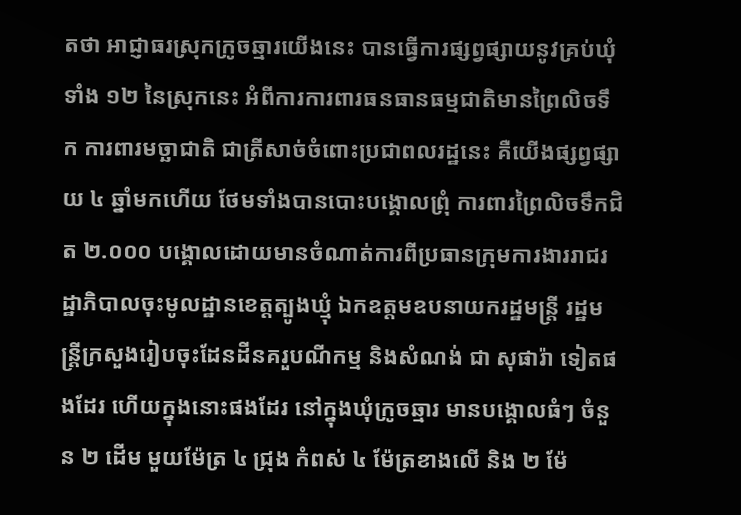តថា អាជ្ញាធរស្រុកក្រូចឆ្មារយើងនេះ បានធ្វើការផ្សព្វផ្សាយនូវគ្រប់ឃុំទាំង ១២ នៃស្រុកនេះ អំពីការការពារធនធានធម្មជាតិមានព្រៃលិចទឹក ការពារមច្ឆាជាតិ ជាត្រីសាច់ចំពោះប្រជាពលរដ្ឋនេះ គឺយើងផ្សព្វផ្សាយ ៤ ឆ្នាំមកហើយ ថែមទាំងបានបោះបង្គោលព្រុំ ការពារព្រៃលិចទឹកជិត ២.០០០ បង្គោលដោយមានចំណាត់ការពីប្រធានក្រុមការងាររាជរដ្ឋាភិបាលចុះមូលដ្ឋានខេត្តត្បូងឃ្មុំ ឯកឧត្តមឧបនាយករដ្ឋមន្ត្រី រដ្ឋមន្ត្រីក្រសួងរៀបចុះដែនដីនគរួបណីកម្ម និងសំណង់ ជា សុផារ៉ា ទៀតផងដែរ ហើយក្នុងនោះផងដែរ នៅក្នុងឃុំក្រូចឆ្មារ មានបង្គោលធំៗ ចំនួន ២ ដើម មួយម៉ែត្រ ៤ ជ្រុង កំពស់ ៤ ម៉ែត្រខាងលើ និង ២ ម៉ែ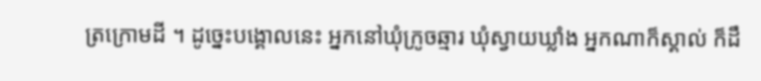ត្រក្រោមដី ។ ដូច្នេះបង្គោលនេះ អ្នកនៅឃុំក្រូចឆ្មារ ឃុំស្វាយឃ្លាំង អ្នកណាក៏ស្គាល់ ក៏ដឹ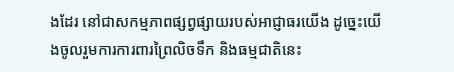ងដែរ នៅជាសកម្មភាពផ្សព្វផ្សាយរបស់អាជ្ញាធរយើង ដូច្នេះយើងចូលរួមការការពារព្រៃលិចទឹក និងធម្មជាតិនេះ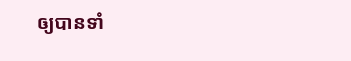ឲ្យបានទាំ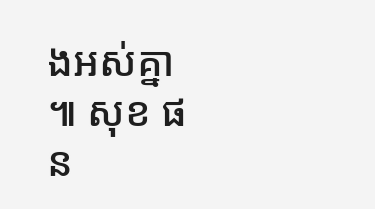ងអស់គ្នា ៕ សុខ ផន